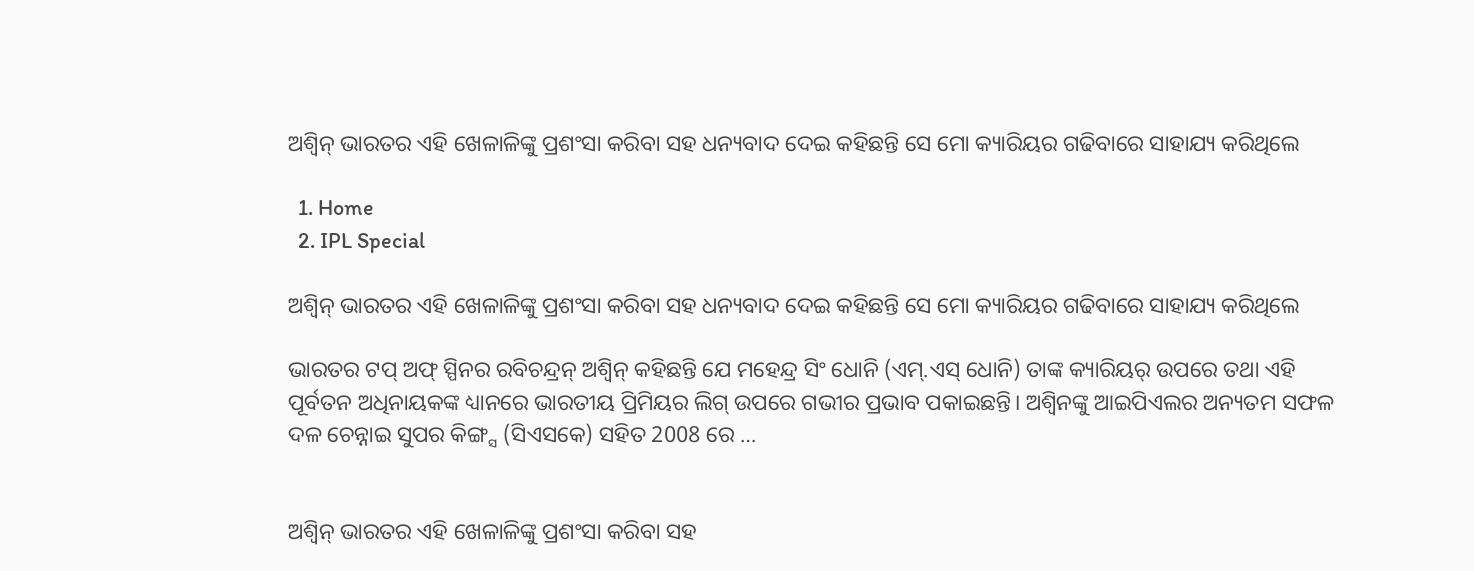ଅଶ୍ୱିନ୍ ଭାରତର ଏହି ଖେଳାଳିଙ୍କୁ ପ୍ରଶଂସା କରିବା ସହ ଧନ୍ୟବାଦ ଦେଇ କହିଛନ୍ତି ସେ ମୋ କ୍ୟାରିୟର ଗଢିବାରେ ସାହାଯ୍ୟ କରିଥିଲେ

  1. Home
  2. IPL Special

ଅଶ୍ୱିନ୍ ଭାରତର ଏହି ଖେଳାଳିଙ୍କୁ ପ୍ରଶଂସା କରିବା ସହ ଧନ୍ୟବାଦ ଦେଇ କହିଛନ୍ତି ସେ ମୋ କ୍ୟାରିୟର ଗଢିବାରେ ସାହାଯ୍ୟ କରିଥିଲେ

ଭାରତର ଟପ୍ ଅଫ୍ ସ୍ପିନର ରବିଚନ୍ଦ୍ରନ୍ ଅଶ୍ୱିନ୍ କହିଛନ୍ତି ଯେ ମହେନ୍ଦ୍ର ସିଂ ଧୋନି (ଏମ୍.ଏସ୍ ଧୋନି) ତାଙ୍କ କ୍ୟାରିୟର୍ ଉପରେ ତଥା ଏହି ପୂର୍ବତନ ଅଧିନାୟକଙ୍କ ଧ୍ୟାନରେ ଭାରତୀୟ ପ୍ରିମିୟର ଲିଗ୍ ଉପରେ ଗଭୀର ପ୍ରଭାବ ପକାଇଛନ୍ତି। ଅଶ୍ୱିନଙ୍କୁ ଆଇପିଏଲର ଅନ୍ୟତମ ସଫଳ ଦଳ ଚେନ୍ନାଇ ସୁପର କିଙ୍ଗ୍ସ (ସିଏସକେ) ସହିତ 2008 ରେ …


ଅଶ୍ୱିନ୍ ଭାରତର ଏହି ଖେଳାଳିଙ୍କୁ ପ୍ରଶଂସା କରିବା ସହ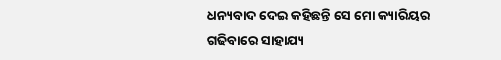ଧନ୍ୟବାଦ ଦେଇ କହିଛନ୍ତି ସେ ମୋ କ୍ୟାରିୟର ଗଢିବାରେ ସାହାଯ୍ୟ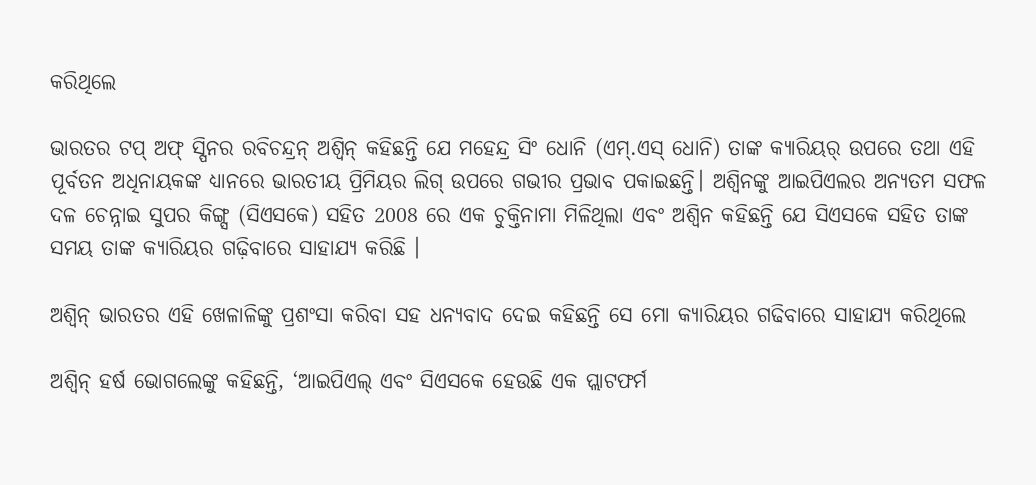କରିଥିଲେ

ଭାରତର ଟପ୍ ଅଫ୍ ସ୍ପିନର ରବିଚନ୍ଦ୍ରନ୍ ଅଶ୍ୱିନ୍ କହିଛନ୍ତି ଯେ ମହେନ୍ଦ୍ର ସିଂ ଧୋନି (ଏମ୍.ଏସ୍ ଧୋନି) ତାଙ୍କ କ୍ୟାରିୟର୍ ଉପରେ ତଥା ଏହି ପୂର୍ବତନ ଅଧିନାୟକଙ୍କ ଧ୍ୟାନରେ ଭାରତୀୟ ପ୍ରିମିୟର ଲିଗ୍ ଉପରେ ଗଭୀର ପ୍ରଭାବ ପକାଇଛନ୍ତି। ଅଶ୍ୱିନଙ୍କୁ ଆଇପିଏଲର ଅନ୍ୟତମ ସଫଳ ଦଳ ଚେନ୍ନାଇ ସୁପର କିଙ୍ଗ୍ସ (ସିଏସକେ) ସହିତ 2008 ରେ ଏକ ଚୁକ୍ତିନାମା ମିଳିଥିଲା ଏବଂ ଅଶ୍ୱିନ କହିଛନ୍ତି ଯେ ସିଏସକେ ସହିତ ତାଙ୍କ ସମୟ ତାଙ୍କ କ୍ୟାରିୟର ଗଢ଼ିବାରେ ସାହାଯ୍ୟ କରିଛି ।

ଅଶ୍ୱିନ୍ ଭାରତର ଏହି ଖେଳାଳିଙ୍କୁ ପ୍ରଶଂସା କରିବା ସହ ଧନ୍ୟବାଦ ଦେଇ କହିଛନ୍ତି ସେ ମୋ କ୍ୟାରିୟର ଗଢିବାରେ ସାହାଯ୍ୟ କରିଥିଲେ

ଅଶ୍ୱିନ୍ ହର୍ଷ ଭୋଗଲେଙ୍କୁ କହିଛନ୍ତି, ‘ଆଇପିଏଲ୍ ଏବଂ ସିଏସକେ ହେଉଛି ଏକ ପ୍ଲାଟଫର୍ମ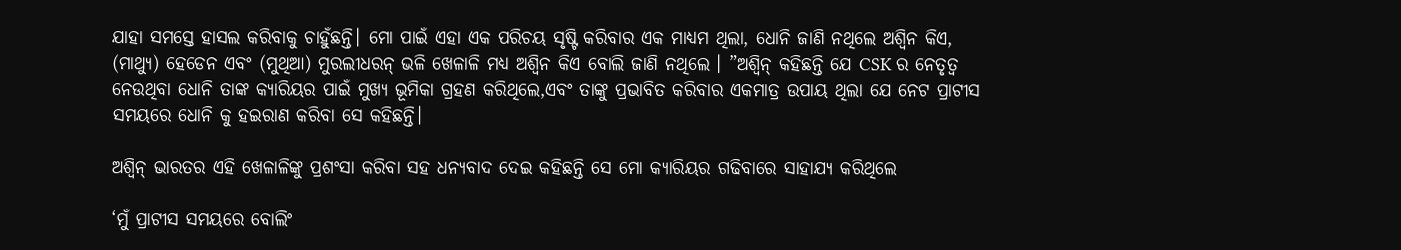ଯାହା ସମସ୍ତେ ହାସଲ କରିବାକୁ ଚାହୁଁଛନ୍ତି। ମୋ ପାଇଁ ଏହା ଏକ ପରିଚୟ ସୃଷ୍ଟି କରିବାର ଏକ ମାଧ୍ୟମ ଥିଲା, ଧୋନି ଜାଣି ନଥିଲେ ଅଶ୍ୱିନ କିଏ, (ମାଥ୍ୟୁ) ହେଡେନ ଏବଂ (ମୁଥିଆ) ମୁରଲୀଧରନ୍ ଭଳି ଖେଳାଳି ମଧ୍ୟ ଅଶ୍ୱିନ କିଏ ବୋଲି ଜାଣି ନଥିଲେ । ”ଅଶ୍ୱିନ୍ କହିଛନ୍ତି ଯେ CSK ର ନେତୃତ୍ୱ ନେଉଥିବା ଧୋନି ତାଙ୍କ କ୍ୟାରିୟର ପାଇଁ ମୁଖ୍ୟ ଭୂମିକା ଗ୍ରହଣ କରିଥିଲେ,ଏବଂ ତାଙ୍କୁ ପ୍ରଭାବିତ କରିବାର ଏକମାତ୍ର ଉପାୟ ଥିଲା ଯେ ନେଟ ପ୍ରାଟୀସ ସମୟରେ ଧୋନି କୁ ହଇରାଣ କରିବା ସେ କହିଛନ୍ତି।

ଅଶ୍ୱିନ୍ ଭାରତର ଏହି ଖେଳାଳିଙ୍କୁ ପ୍ରଶଂସା କରିବା ସହ ଧନ୍ୟବାଦ ଦେଇ କହିଛନ୍ତି ସେ ମୋ କ୍ୟାରିୟର ଗଢିବାରେ ସାହାଯ୍ୟ କରିଥିଲେ

‘ମୁଁ ପ୍ରାଟୀସ ସମୟରେ ବୋଲିଂ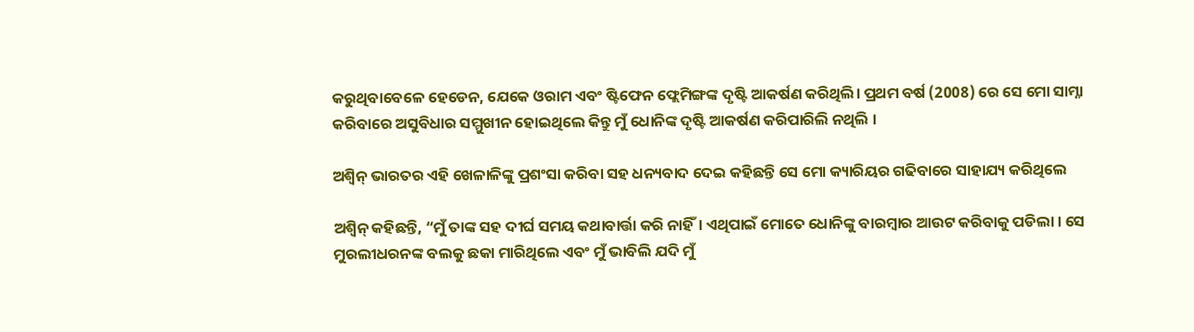କରୁଥିବାବେଳେ ହେଡେନ, ଯେକେ ଓରାମ ଏବଂ ଷ୍ଟିଫେନ ଫ୍ଲେମିଙ୍ଗଙ୍କ ଦୃଷ୍ଟି ଆକର୍ଷଣ କରିଥିଲି। ପ୍ରଥମ ବର୍ଷ (2008) ରେ ସେ ମୋ ସାମ୍ନା କରିବାରେ ଅସୁବିଧାର ସମ୍ମୁଖୀନ ହୋଇଥିଲେ କିନ୍ତୁ ମୁଁ ଧୋନିଙ୍କ ଦୃଷ୍ଟି ଆକର୍ଷଣ କରିପାରିଲି ନଥିଲି ।

ଅଶ୍ୱିନ୍ ଭାରତର ଏହି ଖେଳାଳିଙ୍କୁ ପ୍ରଶଂସା କରିବା ସହ ଧନ୍ୟବାଦ ଦେଇ କହିଛନ୍ତି ସେ ମୋ କ୍ୟାରିୟର ଗଢିବାରେ ସାହାଯ୍ୟ କରିଥିଲେ

ଅଶ୍ୱିନ୍ କହିଛନ୍ତି, “ମୁଁ ତାଙ୍କ ସହ ଦୀର୍ଘ ସମୟ କଥାବାର୍ତ୍ତା କରି ନାହିଁ। ଏଥିପାଇଁ ମୋତେ ଧୋନିଙ୍କୁ ବାରମ୍ବାର ଆଉଟ କରିବାକୁ ପଡିଲା । ସେ ମୁରଲୀଧରନଙ୍କ ବଲକୁ ଛକା ମାରିଥିଲେ ଏବଂ ମୁଁ ଭାବିଲି ଯଦି ମୁଁ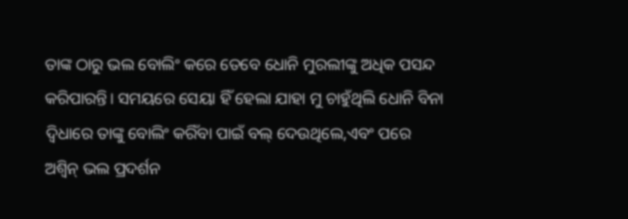ତାଙ୍କ ଠାରୁ ଭଲ ବୋଲିଂ କରେ ତେବେ ଧୋନି ମୁରଲୀଙ୍କୁ ଅଧିକ ପସନ୍ଦ କରିପାରନ୍ତି। ସମୟରେ ସେୟା ହିଁ ହେଲା ଯାହା ମୁ ଚାହୁଁଥିଲି ଧୋନି ବିନା ଦ୍ୱିଧାରେ ତାଙ୍କୁ ବୋଲିଂ କରିଁବା ପାଇଁ ବଲ୍ ଦେଉଥିଲେ,ଏବଂ ପରେ ଅଶ୍ୱିନ୍ ଭଲ ପ୍ରଦର୍ଶନ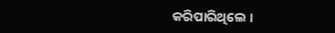କରିପାରିଥିଲେ ।